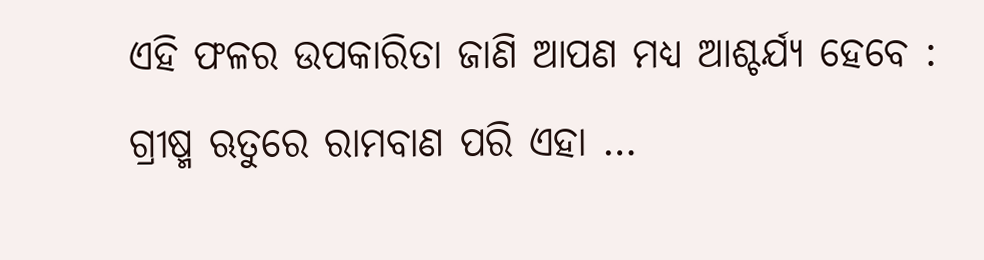ଏହି ଫଳର ଉପକାରିତା ଜାଣି ଆପଣ ମଧ୍ୟ ଆଶ୍ଚର୍ଯ୍ୟ ହେବେ : ଗ୍ରୀଷ୍ମ ଋତୁରେ ରାମବାଣ ପରି ଏହା …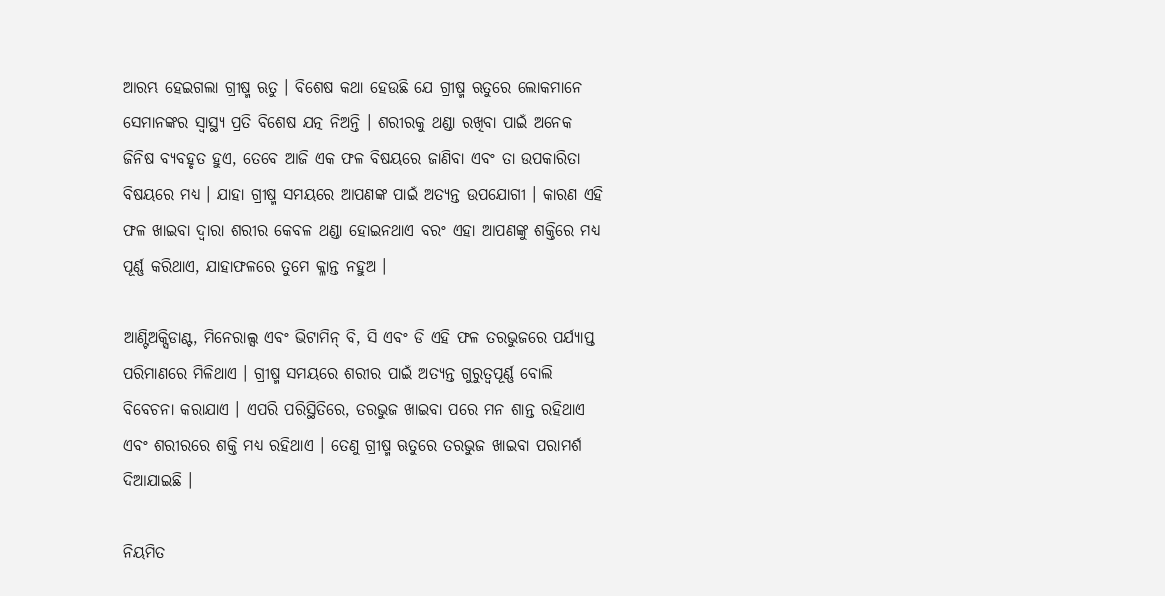ଆରମ୍ଭ ହେଇଗଲା ଗ୍ରୀଷ୍ମ ଋତୁ । ବିଶେଷ କଥା ହେଉଛି ଯେ ଗ୍ରୀଷ୍ମ ଋତୁରେ ଲୋକମାନେ ସେମାନଙ୍କର ସ୍ୱାସ୍ଥ୍ୟ ପ୍ରତି ବିଶେଷ ଯତ୍ନ ନିଅନ୍ତି । ଶରୀରକୁ ଥଣ୍ଡା ରଖିବା ପାଇଁ ଅନେକ ଜିନିଷ ବ୍ୟବହୃତ ହୁଏ, ତେବେ ଆଜି ଏକ ଫଳ ବିଷୟରେ ଜାଣିବା ଏବଂ ତା ଉପକାରିତା ବିଷୟରେ ମଧ୍ୟ । ଯାହା ଗ୍ରୀଷ୍ମ ସମୟରେ ଆପଣଙ୍କ ପାଇଁ ଅତ୍ୟନ୍ତ ଉପଯୋଗୀ । କାରଣ ଏହି ଫଳ ଖାଇବା ଦ୍ୱାରା ଶରୀର କେବଳ ଥଣ୍ଡା ହୋଇନଥାଏ ବରଂ ଏହା ଆପଣଙ୍କୁ ଶକ୍ତିରେ ମଧ୍ୟ ପୂର୍ଣ୍ଣ କରିଥାଏ, ଯାହାଫଳରେ ତୁମେ କ୍ଳାନ୍ତ ନହୁଅ ।

ଆଣ୍ଟିଅକ୍ସିଡାଣ୍ଟ, ମିନେରାଲ୍ସ ଏବଂ ଭିଟାମିନ୍ ବି, ସି ଏବଂ ଡି ଏହି ଫଳ ତରଭୁଜରେ ପର୍ଯ୍ୟାପ୍ତ ପରିମାଣରେ ମିଳିଥାଏ । ଗ୍ରୀଷ୍ମ ସମୟରେ ଶରୀର ପାଇଁ ଅତ୍ୟନ୍ତ ଗୁରୁତ୍ୱପୂର୍ଣ୍ଣ ବୋଲି ବିବେଚନା କରାଯାଏ । ଏପରି ପରିସ୍ଥିତିରେ, ତରଭୁଜ ଖାଇବା ପରେ ମନ ଶାନ୍ତ ରହିଥାଏ ଏବଂ ଶରୀରରେ ଶକ୍ତି ମଧ୍ୟ ରହିଥାଏ । ତେଣୁ ଗ୍ରୀଷ୍ମ ଋତୁରେ ତରଭୁଜ ଖାଇବା ପରାମର୍ଶ ଦିଆଯାଇଛି ।

ନିୟମିତ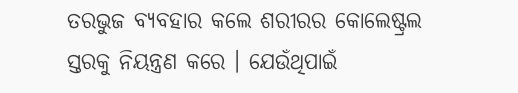ତରଭୁଜ ବ୍ୟବହାର କଲେ ଶରୀରର କୋଲେଷ୍ଟ୍ରଲ ସ୍ତରକୁ ନିୟନ୍ତ୍ରଣ କରେ । ଯେଉଁଥିପାଇଁ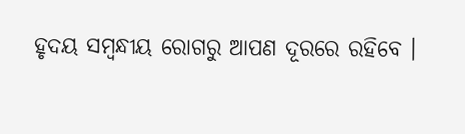ହୃଦୟ ସମ୍ବନ୍ଧୀୟ ରୋଗରୁ ଆପଣ ଦୂରରେ ରହିବେ ।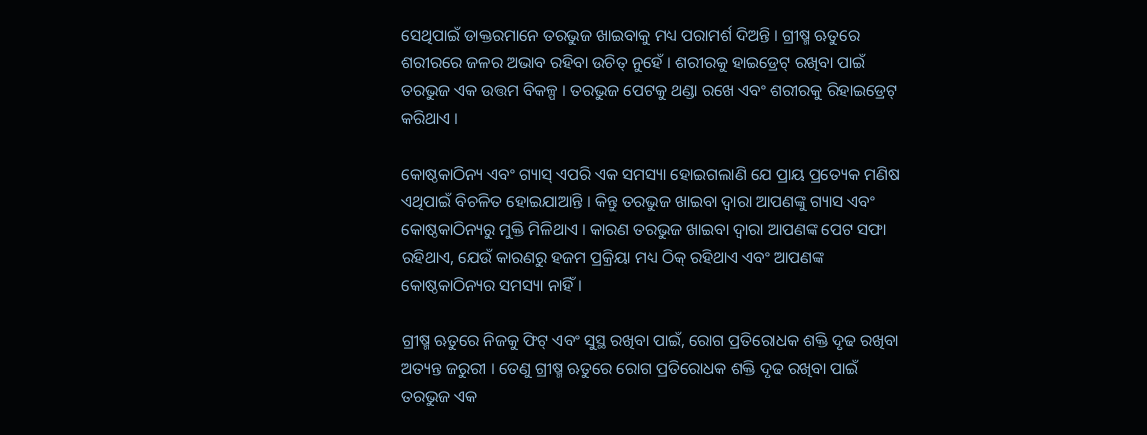ସେଥିପାଇଁ ଡାକ୍ତରମାନେ ତରଭୁଜ ଖାଇବାକୁ ମଧ୍ୟ ପରାମର୍ଶ ଦିଅନ୍ତି । ଗ୍ରୀଷ୍ମ ଋତୁରେ ଶରୀରରେ ଜଳର ଅଭାବ ରହିବା ଉଚିତ୍ ନୁହେଁ । ଶରୀରକୁ ହାଇଡ୍ରେଟ୍ ରଖିବା ପାଇଁ ତରଭୁଜ ଏକ ଉତ୍ତମ ବିକଳ୍ପ । ତରଭୁଜ ପେଟକୁ ଥଣ୍ଡା ରଖେ ଏବଂ ଶରୀରକୁ ରିହାଇଡ୍ରେଟ୍ କରିଥାଏ ।

କୋଷ୍ଠକାଠିନ୍ୟ ଏବଂ ଗ୍ୟାସ୍ ଏପରି ଏକ ସମସ୍ୟା ହୋଇଗଲାଣି ଯେ ପ୍ରାୟ ପ୍ରତ୍ୟେକ ମଣିଷ ଏଥିପାଇଁ ବିଚଳିତ ହୋଇଯାଆନ୍ତି । କିନ୍ତୁ ତରଭୁଜ ଖାଇବା ଦ୍ୱାରା ଆପଣଙ୍କୁ ଗ୍ୟାସ ଏବଂ କୋଷ୍ଠକାଠିନ୍ୟରୁ ମୁକ୍ତି ମିଳିଥାଏ । କାରଣ ତରଭୁଜ ଖାଇବା ଦ୍ୱାରା ଆପଣଙ୍କ ପେଟ ସଫା ରହିଥାଏ, ଯେଉଁ କାରଣରୁ ହଜମ ପ୍ରକ୍ରିୟା ମଧ୍ୟ ଠିକ୍ ରହିଥାଏ ଏବଂ ଆପଣଙ୍କ କୋଷ୍ଠକାଠିନ୍ୟର ସମସ୍ୟା ନାହିଁ ।

ଗ୍ରୀଷ୍ମ ଋତୁରେ ନିଜକୁ ଫିଟ୍ ଏବଂ ସୁସ୍ଥ ରଖିବା ପାଇଁ, ରୋଗ ପ୍ରତିରୋଧକ ଶକ୍ତି ଦୃଢ ରଖିବା ଅତ୍ୟନ୍ତ ଜରୁରୀ । ତେଣୁ ଗ୍ରୀଷ୍ମ ଋତୁରେ ରୋଗ ପ୍ରତିରୋଧକ ଶକ୍ତି ଦୃଢ ରଖିବା ପାଇଁ ତରଭୁଜ ଏକ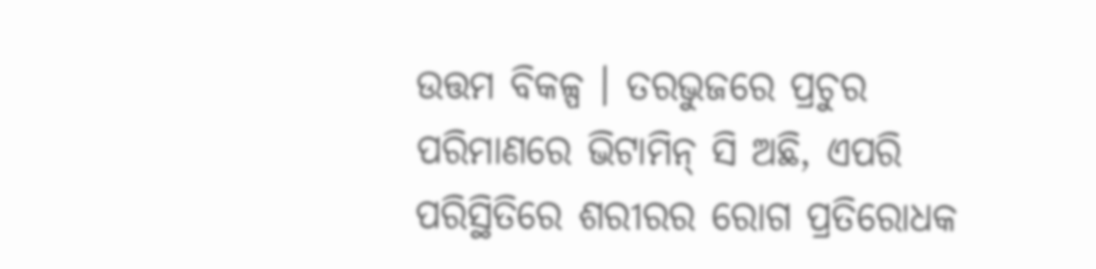ଉତ୍ତମ ବିକଳ୍ପ । ତରଭୁଜରେ ପ୍ରଚୁର ପରିମାଣରେ ଭିଟାମିନ୍ ସି ଅଛି, ଏପରି ପରିସ୍ଥିତିରେ ଶରୀରର ରୋଗ ପ୍ରତିରୋଧକ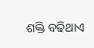ଶକ୍ତି ବଢିଥାଏ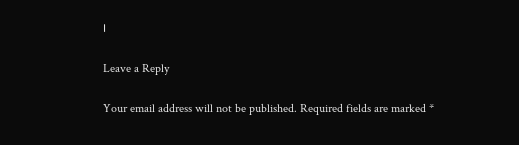।

Leave a Reply

Your email address will not be published. Required fields are marked *